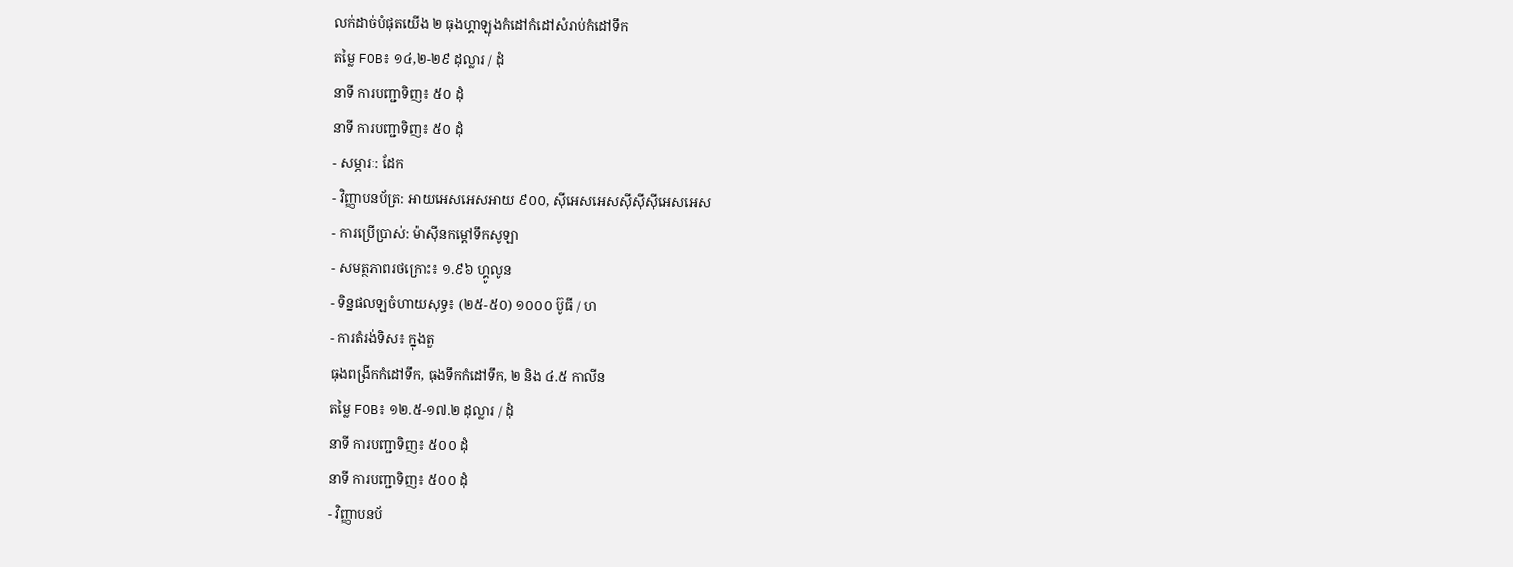លក់ដាច់បំផុតយើង ២ ធុងហ្គាឡុងកំដៅកំដៅសំរាប់កំដៅទឹក
តម្លៃ FOB៖ ១៤,២-២៩ ដុល្លារ / ដុំ
នាទី ការបញ្ជាទិញ៖ ៥០ ដុំ
នាទី ការបញ្ជាទិញ៖ ៥០ ដុំ
- សម្ភារៈ: ដែក
- វិញ្ញាបនប័ត្រ: អាយអេសអេសអាយ ៩០០, ស៊ីអេសអេសស៊ីស៊ីស៊ីអេសអេស
- ការប្រើប្រាស់: ម៉ាស៊ីនកម្តៅទឹកសូឡា
- សមត្ថភាពរថក្រោះ៖ ១.៩៦ ហ្គូលូន
- ទិន្នផលឡចំហាយសុទ្ធ៖ (២៥-៥០) ១០០០ ប៊ូធី / ហ
- ការតំរង់ទិស៖ ក្នុងតួ
ធុងពង្រីកកំដៅទឹក, ធុងទឹកកំដៅទឹក, ២ និង ៤.៥ កាលីន
តម្លៃ FOB៖ ១២.៥-១៧.២ ដុល្លារ / ដុំ
នាទី ការបញ្ជាទិញ៖ ៥០០ ដុំ
នាទី ការបញ្ជាទិញ៖ ៥០០ ដុំ
- វិញ្ញាបនប័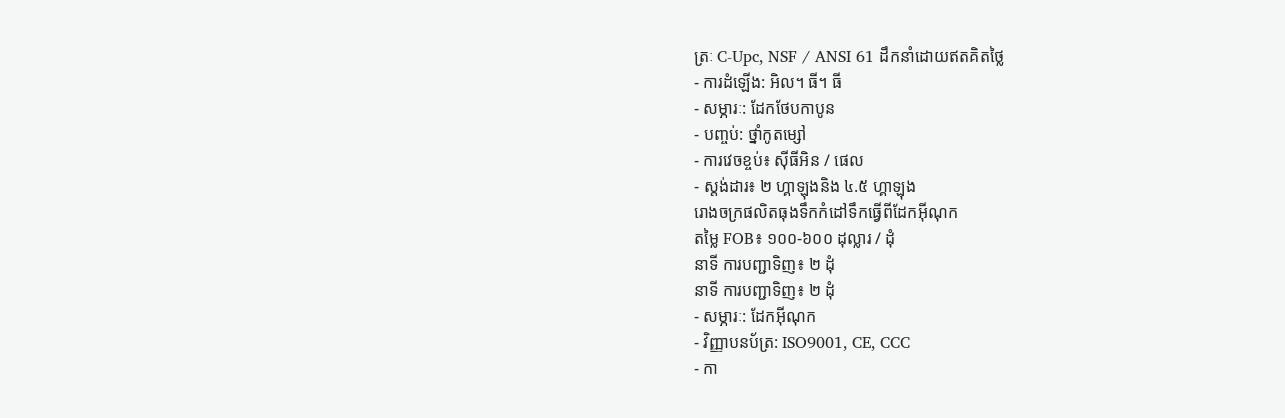ត្រៈ C-Upc, NSF / ANSI 61 ដឹកនាំដោយឥតគិតថ្លៃ
- ការដំឡើង: អិល។ ធី។ ធី
- សម្ភារៈ: ដែកថែបកាបូន
- បញ្ចប់: ថ្នាំកូតម្សៅ
- ការវេចខ្ចប់៖ ស៊ីធីអិន / ផេល
- ស្តង់ដារ៖ ២ ហ្គាឡុងនិង ៤.៥ ហ្គាឡុង
រោងចក្រផលិតធុងទឹកកំដៅទឹកធ្វើពីដែកអ៊ីណុក
តម្លៃ FOB៖ ១០០-៦០០ ដុល្លារ / ដុំ
នាទី ការបញ្ជាទិញ៖ ២ ដុំ
នាទី ការបញ្ជាទិញ៖ ២ ដុំ
- សម្ភារៈ: ដែកអ៊ីណុក
- វិញ្ញាបនប័ត្រ: ISO9001, CE, CCC
- កា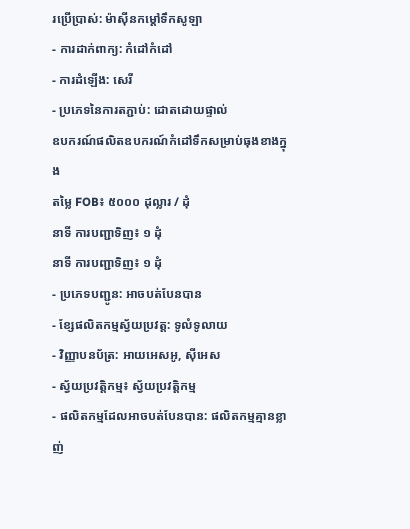រប្រើប្រាស់: ម៉ាស៊ីនកម្តៅទឹកសូឡា
- ការដាក់ពាក្យ: កំដៅកំដៅ
- ការដំឡើង: សេរី
- ប្រភេទនៃការតភ្ជាប់: ដោតដោយផ្ទាល់
ឧបករណ៍ផលិតឧបករណ៍កំដៅទឹកសម្រាប់ធុងខាងក្នុង
តម្លៃ FOB៖ ៥០០០ ដុល្លារ / ដុំ
នាទី ការបញ្ជាទិញ៖ ១ ដុំ
នាទី ការបញ្ជាទិញ៖ ១ ដុំ
- ប្រភេទបញ្ជូន: អាចបត់បែនបាន
- ខ្សែផលិតកម្មស្វ័យប្រវត្ត: ទូលំទូលាយ
- វិញ្ញាបនប័ត្រ: អាយអេសអូ, ស៊ីអេស
- ស្វ័យប្រវត្តិកម្ម៖ ស្វ័យប្រវត្តិកម្ម
- ផលិតកម្មដែលអាចបត់បែនបាន: ផលិតកម្មគ្មានខ្លាញ់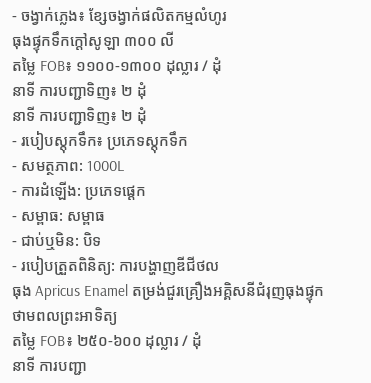- ចង្វាក់ភ្លេង៖ ខ្សែចង្វាក់ផលិតកម្មលំហូរ
ធុងផ្ទុកទឹកក្តៅសូឡា ៣០០ លី
តម្លៃ FOB៖ ១១០០-១៣០០ ដុល្លារ / ដុំ
នាទី ការបញ្ជាទិញ៖ ២ ដុំ
នាទី ការបញ្ជាទិញ៖ ២ ដុំ
- របៀបស្តុកទឹក៖ ប្រភេទស្តុកទឹក
- សមត្ថភាព: 1000L
- ការដំឡើង: ប្រភេទផ្ដេក
- សម្ពាធ: សម្ពាធ
- ជាប់ឬមិន: បិទ
- របៀបត្រួតពិនិត្យ: ការបង្ហាញឌីជីថល
ធុង Apricus Enamel តម្រង់ជួរគ្រឿងអគ្គិសនីជំរុញធុងផ្ទុកថាមពលព្រះអាទិត្យ
តម្លៃ FOB៖ ២៥០-៦០០ ដុល្លារ / ដុំ
នាទី ការបញ្ជា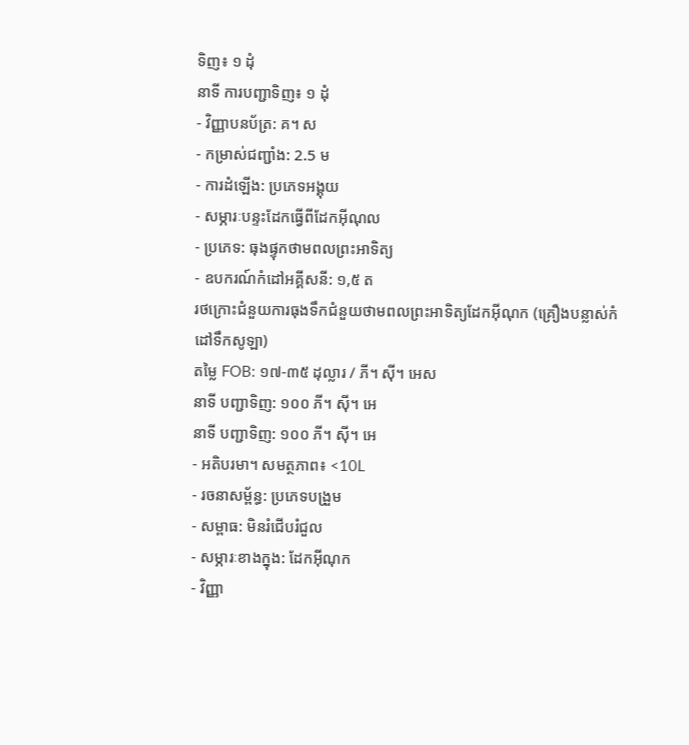ទិញ៖ ១ ដុំ
នាទី ការបញ្ជាទិញ៖ ១ ដុំ
- វិញ្ញាបនប័ត្រ: គ។ ស
- កម្រាស់ជញ្ជាំង: 2.5 ម
- ការដំឡើង: ប្រភេទអង្គុយ
- សម្ភារៈបន្ទះដែកធ្វើពីដែកអ៊ីណុល
- ប្រភេទ: ធុងផ្ទុកថាមពលព្រះអាទិត្យ
- ឧបករណ៍កំដៅអគ្គីសនី: ១,៥ ត
រថក្រោះជំនួយការធុងទឹកជំនួយថាមពលព្រះអាទិត្យដែកអ៊ីណុក (គ្រឿងបន្លាស់កំដៅទឹកសូឡា)
តម្លៃ FOB: ១៧-៣៥ ដុល្លារ / ភី។ ស៊ី។ អេស
នាទី បញ្ជាទិញ: ១០០ ភី។ ស៊ី។ អេ
នាទី បញ្ជាទិញ: ១០០ ភី។ ស៊ី។ អេ
- អតិបរមា។ សមត្ថភាព៖ <10L
- រចនាសម្ព័ន្ធ: ប្រភេទបង្រួម
- សម្ពាធ: មិនរំជើបរំជួល
- សម្ភារៈខាងក្នុង: ដែកអ៊ីណុក
- វិញ្ញា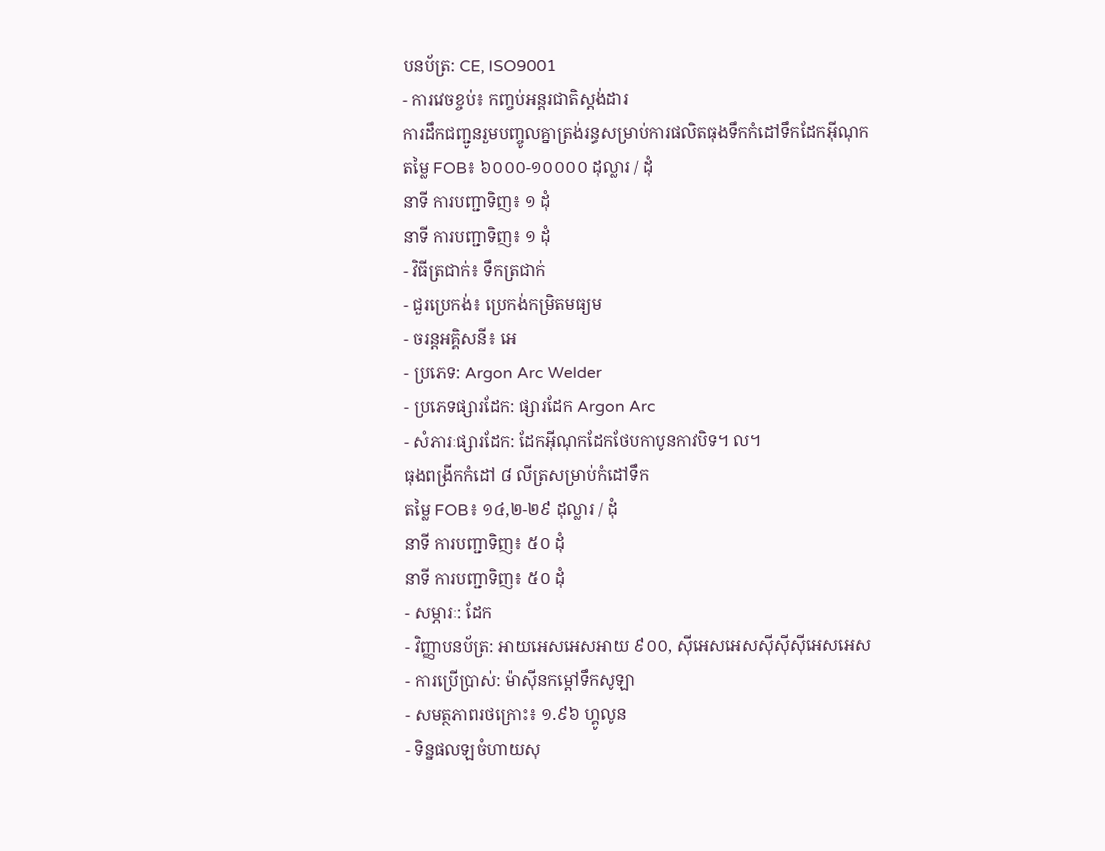បនប័ត្រ: CE, ISO9001
- ការវេចខ្ចប់៖ កញ្ចប់អន្តរជាតិស្តង់ដារ
ការដឹកជញ្ជូនរួមបញ្ចូលគ្នាត្រង់រន្ធសម្រាប់ការផលិតធុងទឹកកំដៅទឹកដែកអ៊ីណុក
តម្លៃ FOB៖ ៦០០០-១០០០០ ដុល្លារ / ដុំ
នាទី ការបញ្ជាទិញ៖ ១ ដុំ
នាទី ការបញ្ជាទិញ៖ ១ ដុំ
- វិធីត្រជាក់៖ ទឹកត្រជាក់
- ជួរប្រេកង់៖ ប្រេកង់កម្រិតមធ្យម
- ចរន្តអគ្គិសនី៖ អេ
- ប្រភេទ: Argon Arc Welder
- ប្រភេទផ្សារដែក: ផ្សារដែក Argon Arc
- សំភារៈផ្សារដែក: ដែកអ៊ីណុកដែកថែបកាបូនកាវបិទ។ ល។
ធុងពង្រីកកំដៅ ៨ លីត្រសម្រាប់កំដៅទឹក
តម្លៃ FOB៖ ១៤,២-២៩ ដុល្លារ / ដុំ
នាទី ការបញ្ជាទិញ៖ ៥០ ដុំ
នាទី ការបញ្ជាទិញ៖ ៥០ ដុំ
- សម្ភារៈ: ដែក
- វិញ្ញាបនប័ត្រ: អាយអេសអេសអាយ ៩០០, ស៊ីអេសអេសស៊ីស៊ីស៊ីអេសអេស
- ការប្រើប្រាស់: ម៉ាស៊ីនកម្តៅទឹកសូឡា
- សមត្ថភាពរថក្រោះ៖ ១.៩៦ ហ្គូលូន
- ទិន្នផលឡចំហាយសុ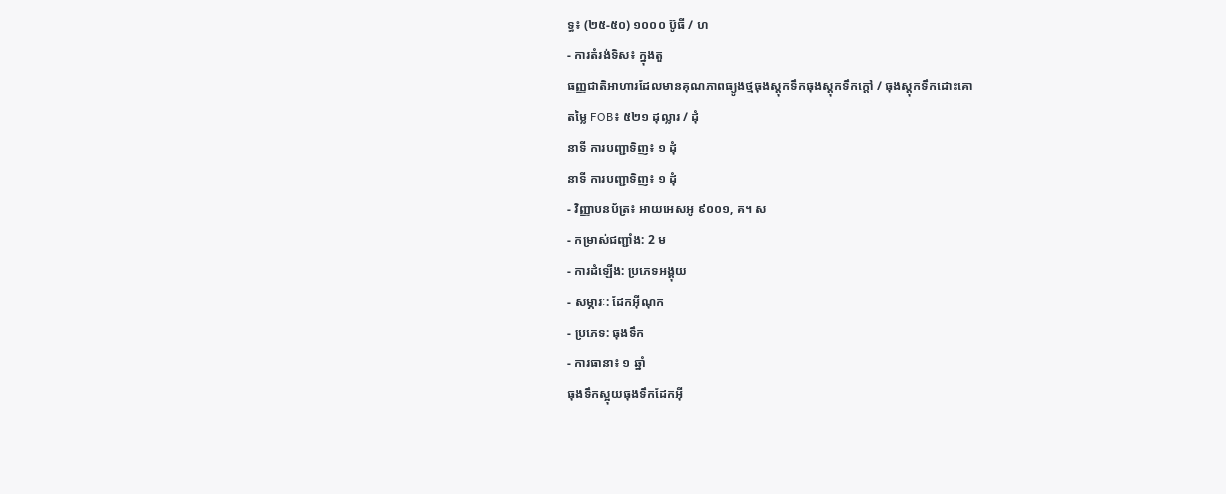ទ្ធ៖ (២៥-៥០) ១០០០ ប៊ូធី / ហ
- ការតំរង់ទិស៖ ក្នុងតួ
ធញ្ញជាតិអាហារដែលមានគុណភាពធ្យូងថ្មធុងស្តុកទឹកធុងស្តុកទឹកក្តៅ / ធុងស្តុកទឹកដោះគោ
តម្លៃ FOB៖ ៥២១ ដុល្លារ / ដុំ
នាទី ការបញ្ជាទិញ៖ ១ ដុំ
នាទី ការបញ្ជាទិញ៖ ១ ដុំ
- វិញ្ញាបនប័ត្រ៖ អាយអេសអូ ៩០០១, គ។ ស
- កម្រាស់ជញ្ជាំង: 2 ម
- ការដំឡើង: ប្រភេទអង្គុយ
- សម្ភារៈ: ដែកអ៊ីណុក
- ប្រភេទ: ធុងទឹក
- ការធានា៖ ១ ឆ្នាំ
ធុងទឹកស្អុយធុងទឹកដែកអ៊ី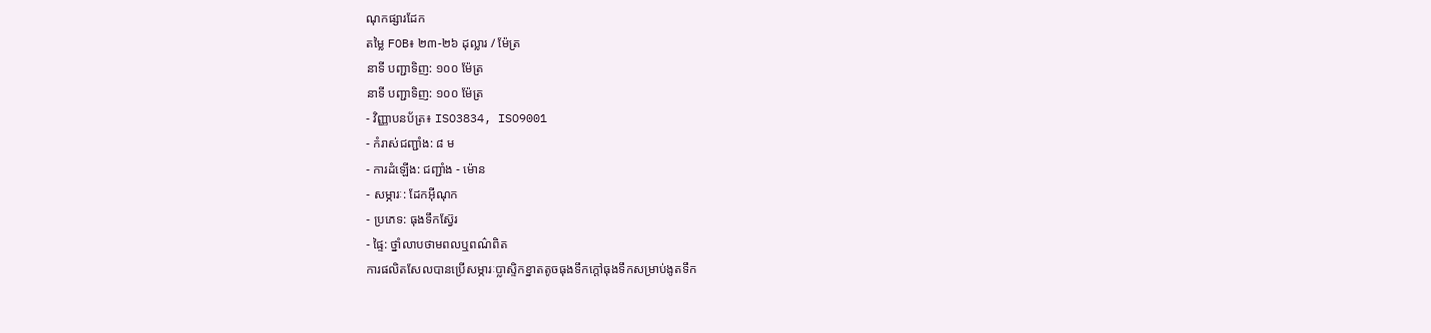ណុកផ្សារដែក
តម្លៃ FOB៖ ២៣-២៦ ដុល្លារ / ម៉ែត្រ
នាទី បញ្ជាទិញ: ១០០ ម៉ែត្រ
នាទី បញ្ជាទិញ: ១០០ ម៉ែត្រ
- វិញ្ញាបនប័ត្រ៖ ISO3834, ISO9001
- កំរាស់ជញ្ជាំង: ៨ ម
- ការដំឡើង: ជញ្ជាំង - ម៉ោន
- សម្ភារៈ: ដែកអ៊ីណុក
- ប្រភេទ: ធុងទឹកស្វ៊ែរ
- ផ្ទៃ: ថ្នាំលាបថាមពលឬពណ៌ពិត
ការផលិតសែលបានប្រើសម្ភារៈប្លាស្ទិកខ្នាតតូចធុងទឹកក្តៅធុងទឹកសម្រាប់ងូតទឹក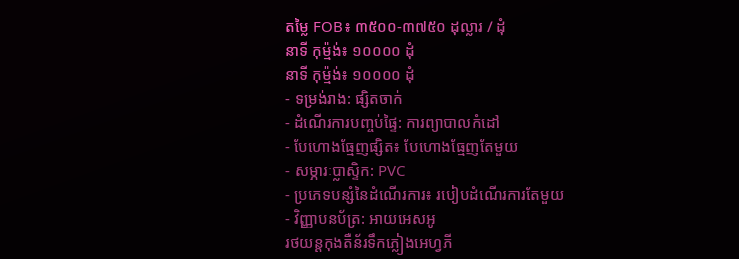តម្លៃ FOB៖ ៣៥០០-៣៧៥០ ដុល្លារ / ដុំ
នាទី កុម្ម៉ង់៖ ១០០០០ ដុំ
នាទី កុម្ម៉ង់៖ ១០០០០ ដុំ
- ទម្រង់រាង: ផ្សិតចាក់
- ដំណើរការបញ្ចប់ផ្ទៃ: ការព្យាបាលកំដៅ
- បែហោងធ្មែញផ្សិត៖ បែហោងធ្មែញតែមួយ
- សម្ភារៈប្លាស្ទិក: PVC
- ប្រភេទបន្សំនៃដំណើរការ៖ របៀបដំណើរការតែមួយ
- វិញ្ញាបនប័ត្រ: អាយអេសអូ
រថយន្ដកុងតឺន័រទឹកភ្លៀងអេហ្វភី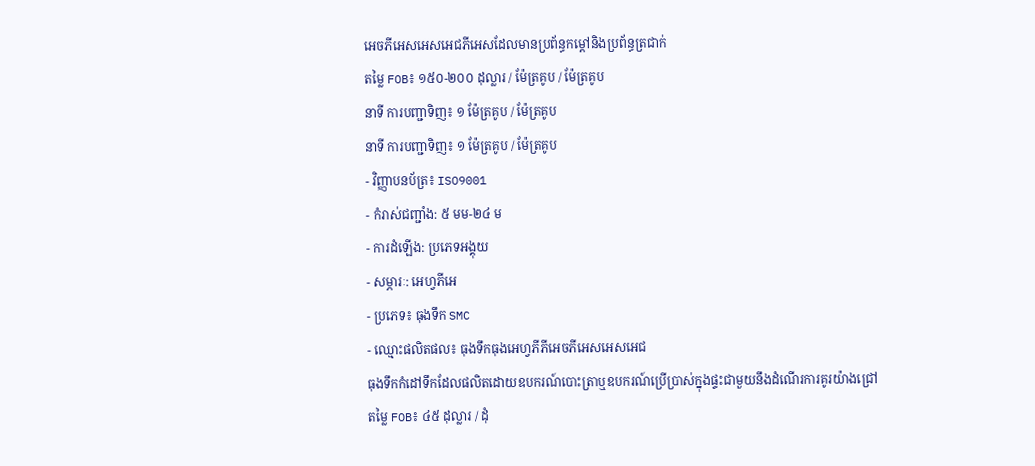អេចភីអេសអេសអេជភីអេសដែលមានប្រព័ន្ធកម្តៅនិងប្រព័ន្ធត្រជាក់
តម្លៃ FOB៖ ១៥០-២០០ ដុល្លារ / ម៉ែត្រគូប / ម៉ែត្រគូប
នាទី ការបញ្ជាទិញ៖ ១ ម៉ែត្រគូប / ម៉ែត្រគូប
នាទី ការបញ្ជាទិញ៖ ១ ម៉ែត្រគូប / ម៉ែត្រគូប
- វិញ្ញាបនប័ត្រ៖ ISO9001
- កំរាស់ជញ្ជាំង: ៥ មម-២៤ ម
- ការដំឡើង: ប្រភេទអង្គុយ
- សម្ភារៈ: អេហ្វភីអេ
- ប្រភេទ៖ ធុងទឹក SMC
- ឈ្មោះផលិតផល៖ ធុងទឹកធុងអេហ្វភីភីអេចភីអេសអេសអេជ
ធុងទឹកកំដៅទឹកដែលផលិតដោយឧបករណ៍បោះត្រាឬឧបករណ៍ប្រើប្រាស់ក្នុងផ្ទះជាមួយនឹងដំណើរការគូរយ៉ាងជ្រៅ
តម្លៃ FOB៖ ៤៥ ដុល្លារ / ដុំ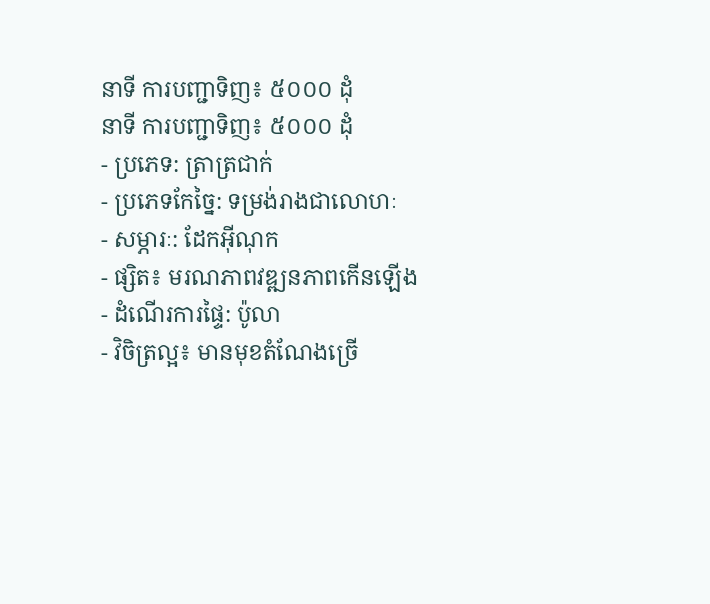នាទី ការបញ្ជាទិញ៖ ៥០០០ ដុំ
នាទី ការបញ្ជាទិញ៖ ៥០០០ ដុំ
- ប្រភេទ: ត្រាត្រជាក់
- ប្រភេទកែច្នៃ: ទម្រង់រាងជាលោហៈ
- សម្ភារៈ: ដែកអ៊ីណុក
- ផ្សិត៖ មរណភាពវឌ្ឍនភាពកើនឡើង
- ដំណើរការផ្ទៃ: ប៉ូលា
- វិចិត្រល្អ៖ មានមុខតំណែងច្រើ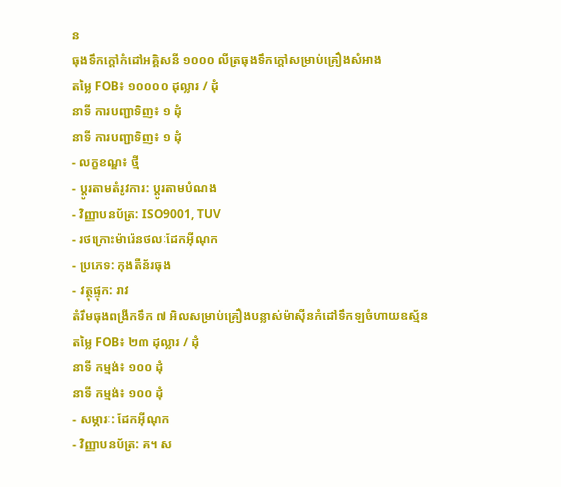ន
ធុងទឹកក្តៅកំដៅអគ្គិសនី ១០០០ លីត្រធុងទឹកក្តៅសម្រាប់គ្រឿងសំអាង
តម្លៃ FOB៖ ១០០០០ ដុល្លារ / ដុំ
នាទី ការបញ្ជាទិញ៖ ១ ដុំ
នាទី ការបញ្ជាទិញ៖ ១ ដុំ
- លក្ខខណ្ឌ៖ ថ្មី
- ប្តូរតាមតំរូវការ: ប្តូរតាមបំណង
- វិញ្ញាបនប័ត្រ: ISO9001, TUV
- រថក្រោះម៉ារ៉េនថលៈដែកអ៊ីណុក
- ប្រភេទ: កុងតឺន័រធុង
- វត្ថុផ្ទុក: រាវ
តំរឹមធុងពង្រីកទឹក ៧ អិលសម្រាប់គ្រឿងបន្លាស់ម៉ាស៊ីនកំដៅទឹកឡចំហាយឧស្ម័ន
តម្លៃ FOB៖ ២៣ ដុល្លារ / ដុំ
នាទី កម្មង់៖ ១០០ ដុំ
នាទី កម្មង់៖ ១០០ ដុំ
- សម្ភារៈ: ដែកអ៊ីណុក
- វិញ្ញាបនប័ត្រ: គ។ ស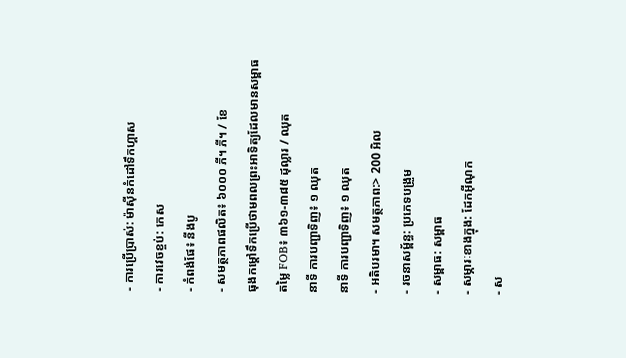- ការប្រើប្រាស់: ម៉ាស៊ីនកំដៅទឹកហ្គាស
- ការវេចខ្ចប់: កេស
- កំពង់ផែ៖ នីងបូ
- សមត្ថភាពផលិត៖ ៦០០០ ភី។ ភី។ / ខែ
ធុងកម្តៅទឹកប្រើថាមពលព្រះអាទិត្យដែលមានសម្ពាធ
តម្លៃ FOB៖ ៣៦១-៣៨៥ ដុល្លារ / ឈុត
នាទី ការបញ្ជាទិញ៖ ១ ឈុត
នាទី ការបញ្ជាទិញ៖ ១ ឈុត
- អតិបរមា។ សមត្ថភាព:> 200 អិល
- រចនាសម្ព័ន្ធ: ប្រភេទបង្រួម
- សម្ពាធ: សម្ពាធ
- សម្ភារៈខាងក្នុង: ដែកអ៊ីណុក
- ស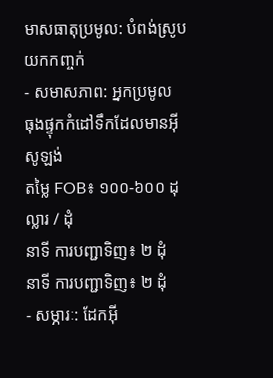មាសធាតុប្រមូល: បំពង់ស្រូបយកកញ្ចក់
- សមាសភាព: អ្នកប្រមូល
ធុងផ្ទុកកំដៅទឹកដែលមានអ៊ីសូឡង់
តម្លៃ FOB៖ ១០០-៦០០ ដុល្លារ / ដុំ
នាទី ការបញ្ជាទិញ៖ ២ ដុំ
នាទី ការបញ្ជាទិញ៖ ២ ដុំ
- សម្ភារៈ: ដែកអ៊ី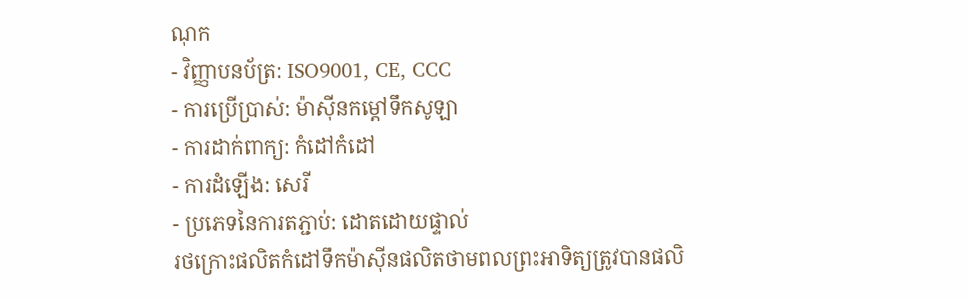ណុក
- វិញ្ញាបនប័ត្រ: ISO9001, CE, CCC
- ការប្រើប្រាស់: ម៉ាស៊ីនកម្តៅទឹកសូឡា
- ការដាក់ពាក្យ: កំដៅកំដៅ
- ការដំឡើង: សេរី
- ប្រភេទនៃការតភ្ជាប់: ដោតដោយផ្ទាល់
រថក្រោះផលិតកំដៅទឹកម៉ាស៊ីនផលិតថាមពលព្រះអាទិត្យត្រូវបានផលិ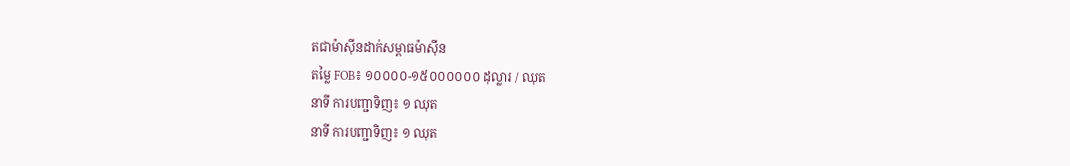តជាម៉ាស៊ីនដាក់សម្ពាធម៉ាស៊ីន
តម្លៃ FOB៖ ១០០០០-១៥០០០០០០ ដុល្លារ / ឈុត
នាទី ការបញ្ជាទិញ៖ ១ ឈុត
នាទី ការបញ្ជាទិញ៖ ១ ឈុត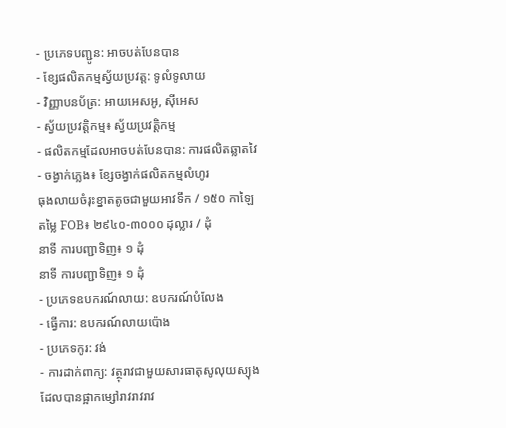- ប្រភេទបញ្ជូន: អាចបត់បែនបាន
- ខ្សែផលិតកម្មស្វ័យប្រវត្ត: ទូលំទូលាយ
- វិញ្ញាបនប័ត្រ: អាយអេសអូ, ស៊ីអេស
- ស្វ័យប្រវត្តិកម្ម៖ ស្វ័យប្រវត្តិកម្ម
- ផលិតកម្មដែលអាចបត់បែនបាន: ការផលិតឆ្លាតវៃ
- ចង្វាក់ភ្លេង៖ ខ្សែចង្វាក់ផលិតកម្មលំហូរ
ធុងលាយចំរុះខ្នាតតូចជាមួយអាវទឹក / ១៥០ កាឡៃ
តម្លៃ FOB៖ ២៩៤០-៣០០០ ដុល្លារ / ដុំ
នាទី ការបញ្ជាទិញ៖ ១ ដុំ
នាទី ការបញ្ជាទិញ៖ ១ ដុំ
- ប្រភេទឧបករណ៍លាយ: ឧបករណ៍បំលែង
- ធ្វើការ: ឧបករណ៍លាយប៉ោង
- ប្រភេទកូរ: វង់
- ការដាក់ពាក្យ: វត្ថុរាវជាមួយសារធាតុសូលុយស្យុងដែលបានផ្អាកម្សៅរាវរាវរាវ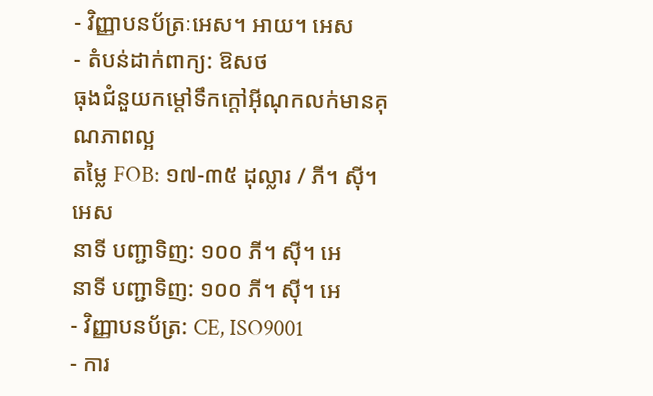- វិញ្ញាបនប័ត្រៈអេស។ អាយ។ អេស
- តំបន់ដាក់ពាក្យ: ឱសថ
ធុងជំនួយកម្តៅទឹកក្តៅអ៊ីណុកលក់មានគុណភាពល្អ
តម្លៃ FOB: ១៧-៣៥ ដុល្លារ / ភី។ ស៊ី។ អេស
នាទី បញ្ជាទិញ: ១០០ ភី។ ស៊ី។ អេ
នាទី បញ្ជាទិញ: ១០០ ភី។ ស៊ី។ អេ
- វិញ្ញាបនប័ត្រ: CE, ISO9001
- ការ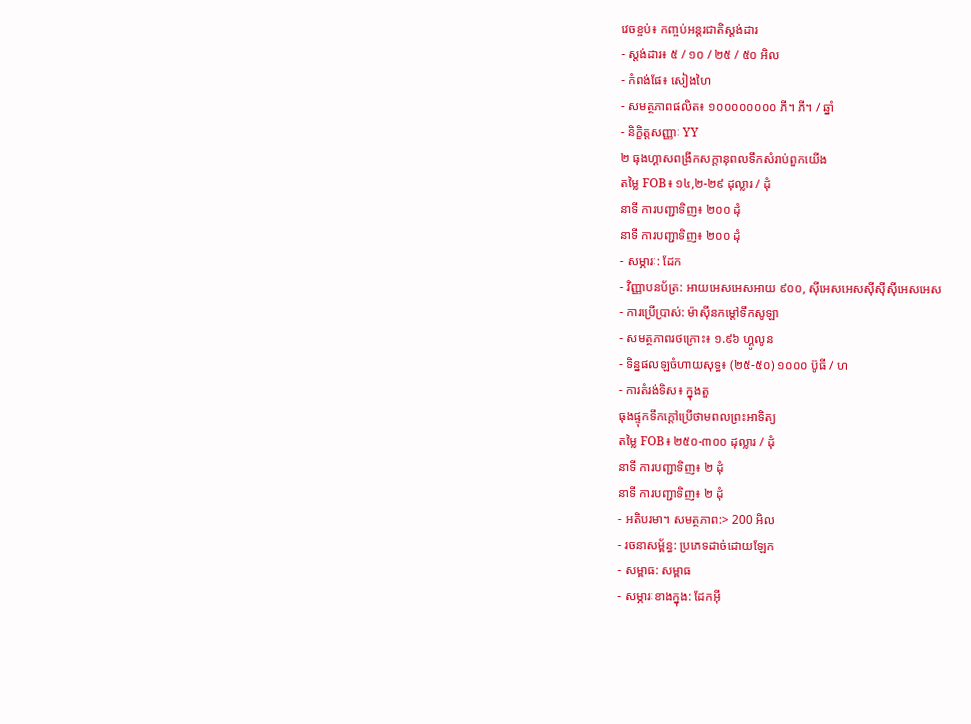វេចខ្ចប់៖ កញ្ចប់អន្តរជាតិស្តង់ដារ
- ស្តង់ដារ៖ ៥ / ១០ / ២៥ / ៥០ អិល
- កំពង់ផែ៖ សៀងហៃ
- សមត្ថភាពផលិត៖ ១០០០០០០០០ ភី។ ភី។ / ឆ្នាំ
- និក្ខិត្តសញ្ញាៈ YY
២ ធុងហ្គាសពង្រីកសក្តានុពលទឹកសំរាប់ពួកយើង
តម្លៃ FOB៖ ១៤,២-២៩ ដុល្លារ / ដុំ
នាទី ការបញ្ជាទិញ៖ ២០០ ដុំ
នាទី ការបញ្ជាទិញ៖ ២០០ ដុំ
- សម្ភារៈ: ដែក
- វិញ្ញាបនប័ត្រ: អាយអេសអេសអាយ ៩០០, ស៊ីអេសអេសស៊ីស៊ីស៊ីអេសអេស
- ការប្រើប្រាស់: ម៉ាស៊ីនកម្តៅទឹកសូឡា
- សមត្ថភាពរថក្រោះ៖ ១.៩៦ ហ្គូលូន
- ទិន្នផលឡចំហាយសុទ្ធ៖ (២៥-៥០) ១០០០ ប៊ូធី / ហ
- ការតំរង់ទិស៖ ក្នុងតួ
ធុងផ្ទុកទឹកក្តៅប្រើថាមពលព្រះអាទិត្យ
តម្លៃ FOB៖ ២៥០-៣០០ ដុល្លារ / ដុំ
នាទី ការបញ្ជាទិញ៖ ២ ដុំ
នាទី ការបញ្ជាទិញ៖ ២ ដុំ
- អតិបរមា។ សមត្ថភាព:> 200 អិល
- រចនាសម្ព័ន្ធ: ប្រភេទដាច់ដោយឡែក
- សម្ពាធ: សម្ពាធ
- សម្ភារៈខាងក្នុង: ដែកអ៊ី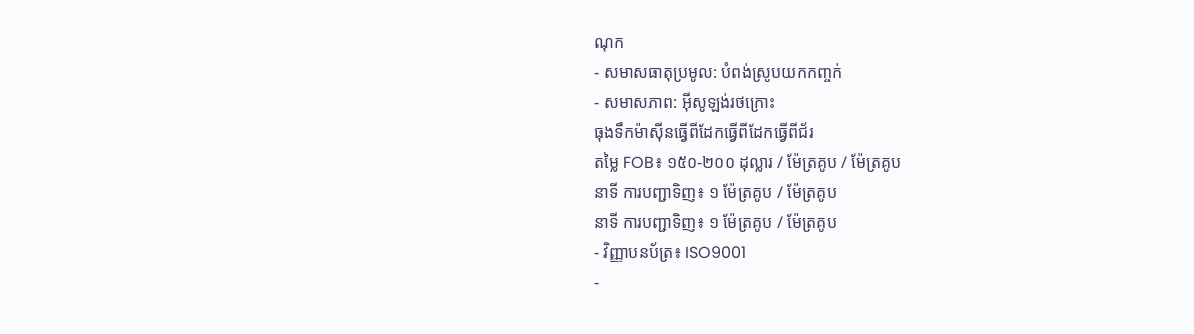ណុក
- សមាសធាតុប្រមូល: បំពង់ស្រូបយកកញ្ចក់
- សមាសភាព: អ៊ីសូឡង់រថក្រោះ
ធុងទឹកម៉ាស៊ីនធ្វើពីដែកធ្វើពីដែកធ្វើពីជ័រ
តម្លៃ FOB៖ ១៥០-២០០ ដុល្លារ / ម៉ែត្រគូប / ម៉ែត្រគូប
នាទី ការបញ្ជាទិញ៖ ១ ម៉ែត្រគូប / ម៉ែត្រគូប
នាទី ការបញ្ជាទិញ៖ ១ ម៉ែត្រគូប / ម៉ែត្រគូប
- វិញ្ញាបនប័ត្រ៖ ISO9001
-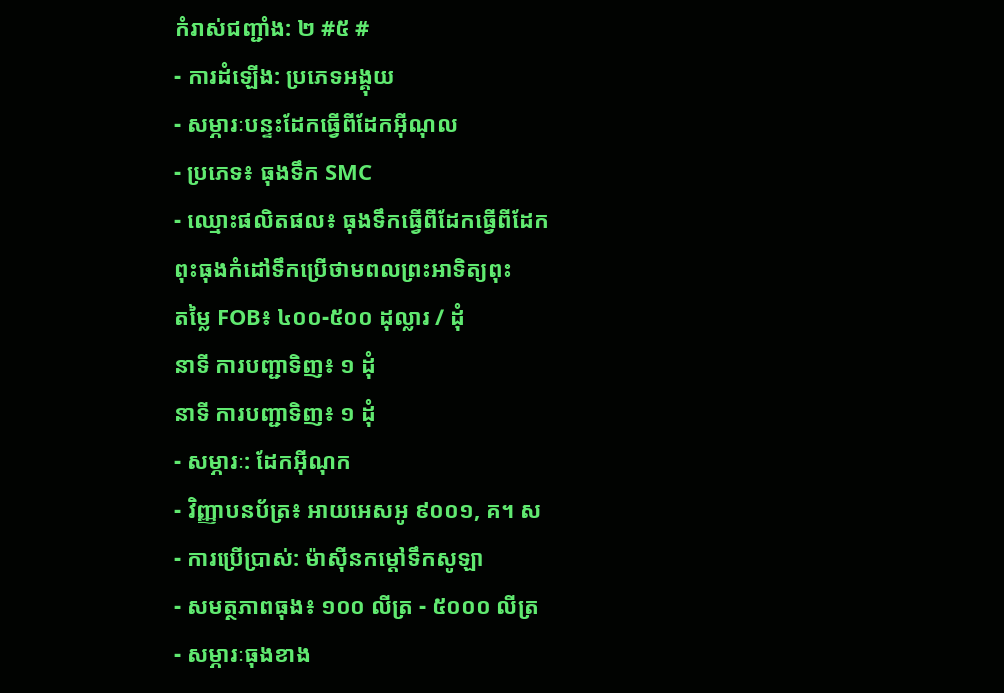កំរាស់ជញ្ជាំង: ២ #៥ #
- ការដំឡើង: ប្រភេទអង្គុយ
- សម្ភារៈបន្ទះដែកធ្វើពីដែកអ៊ីណុល
- ប្រភេទ៖ ធុងទឹក SMC
- ឈ្មោះផលិតផល៖ ធុងទឹកធ្វើពីដែកធ្វើពីដែក
ពុះធុងកំដៅទឹកប្រើថាមពលព្រះអាទិត្យពុះ
តម្លៃ FOB៖ ៤០០-៥០០ ដុល្លារ / ដុំ
នាទី ការបញ្ជាទិញ៖ ១ ដុំ
នាទី ការបញ្ជាទិញ៖ ១ ដុំ
- សម្ភារៈ: ដែកអ៊ីណុក
- វិញ្ញាបនប័ត្រ៖ អាយអេសអូ ៩០០១, គ។ ស
- ការប្រើប្រាស់: ម៉ាស៊ីនកម្តៅទឹកសូឡា
- សមត្ថភាពធុង៖ ១០០ លីត្រ - ៥០០០ លីត្រ
- សម្ភារៈធុងខាង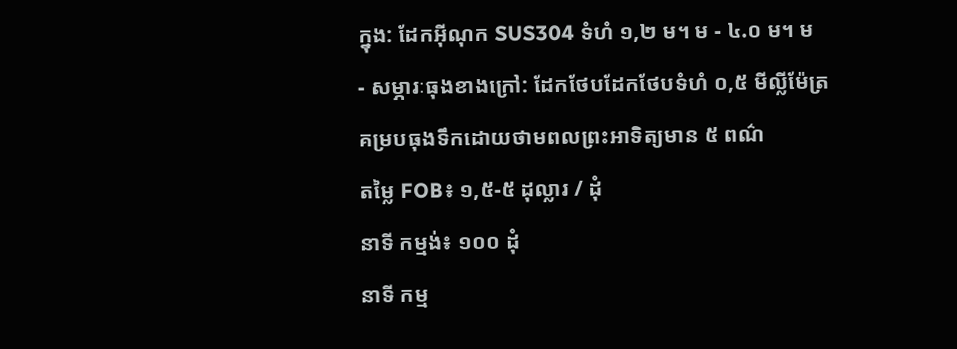ក្នុង: ដែកអ៊ីណុក SUS304 ទំហំ ១,២ ម។ ម - ៤.០ ម។ ម
- សម្ភារៈធុងខាងក្រៅ: ដែកថែបដែកថែបទំហំ ០,៥ មីល្លីម៉ែត្រ
គម្របធុងទឹកដោយថាមពលព្រះអាទិត្យមាន ៥ ពណ៌
តម្លៃ FOB៖ ១,៥-៥ ដុល្លារ / ដុំ
នាទី កម្មង់៖ ១០០ ដុំ
នាទី កម្ម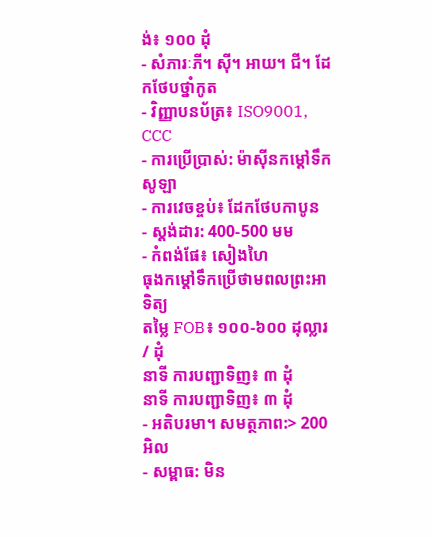ង់៖ ១០០ ដុំ
- សំភារៈភី។ ស៊ី។ អាយ។ ជី។ ដែកថែបថ្នាំកូត
- វិញ្ញាបនប័ត្រ៖ ISO9001, CCC
- ការប្រើប្រាស់: ម៉ាស៊ីនកម្តៅទឹកសូឡា
- ការវេចខ្ចប់៖ ដែកថែបកាបូន
- ស្តង់ដារ: 400-500 មម
- កំពង់ផែ៖ សៀងហៃ
ធុងកម្តៅទឹកប្រើថាមពលព្រះអាទិត្យ
តម្លៃ FOB៖ ១០០-៦០០ ដុល្លារ / ដុំ
នាទី ការបញ្ជាទិញ៖ ៣ ដុំ
នាទី ការបញ្ជាទិញ៖ ៣ ដុំ
- អតិបរមា។ សមត្ថភាព:> 200 អិល
- សម្ពាធ: មិន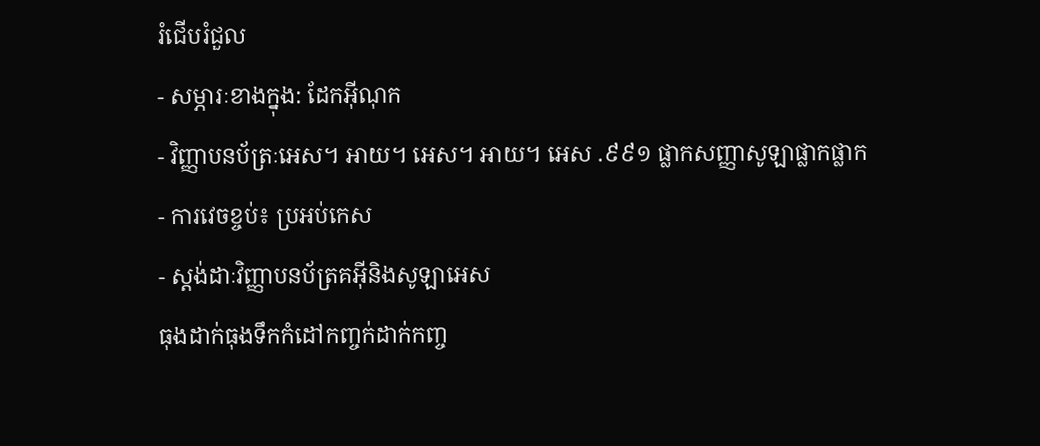រំជើបរំជួល
- សម្ភារៈខាងក្នុង: ដែកអ៊ីណុក
- វិញ្ញាបនប័ត្រៈអេស។ អាយ។ អេស។ អាយ។ អេស .៩៩១ ផ្លាកសញ្ញាសូឡាផ្លាកផ្លាក
- ការវេចខ្ចប់៖ ប្រអប់កេស
- ស្តង់ដាៈវិញ្ញាបនប័ត្រគអ៊ីនិងសូឡាអេស
ធុងដាក់ធុងទឹកកំដៅកញ្ចក់ដាក់កញ្ច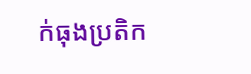ក់ធុងប្រតិក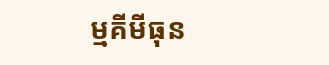ម្មគីមីធុន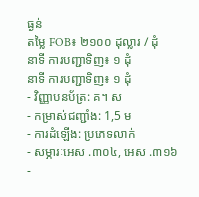ធ្ងន់
តម្លៃ FOB៖ ២១០០ ដុល្លារ / ដុំ
នាទី ការបញ្ជាទិញ៖ ១ ដុំ
នាទី ការបញ្ជាទិញ៖ ១ ដុំ
- វិញ្ញាបនប័ត្រ: គ។ ស
- កម្រាស់ជញ្ជាំង: 1,5 ម
- ការដំឡើង: ប្រភេទលាក់
- សម្ភារៈអេស .៣០៤, អេស .៣១៦
-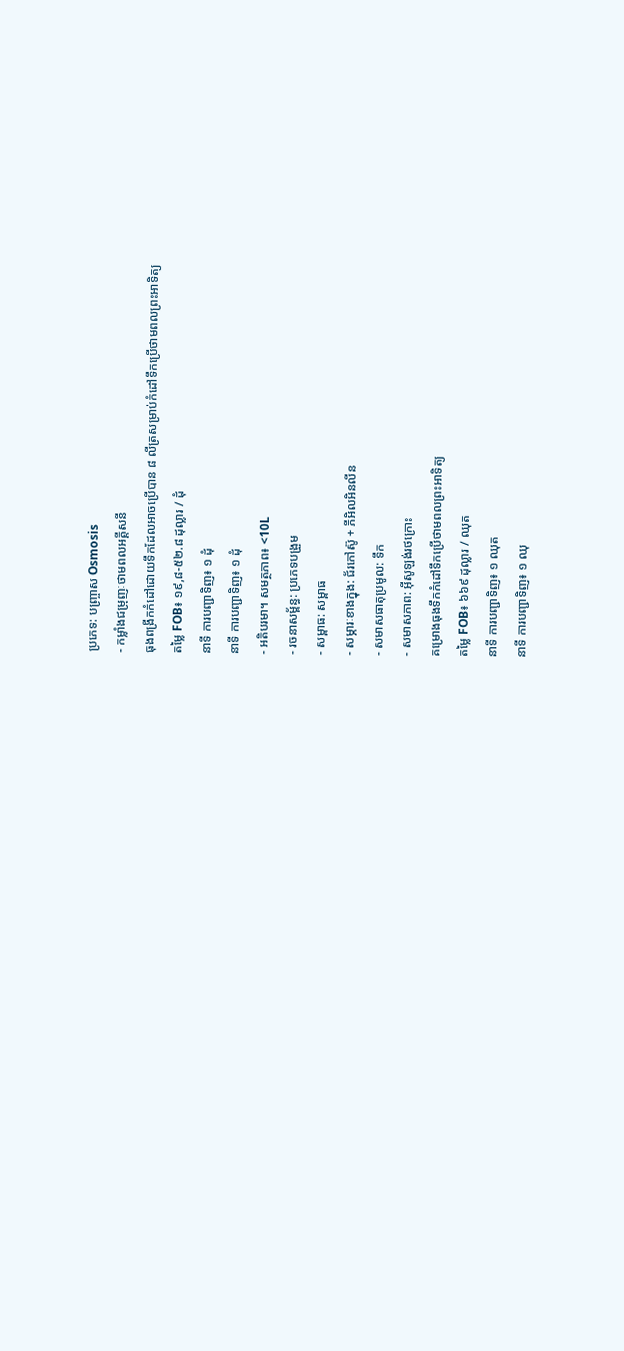ប្រភេទ: បញ្ច្រាស Osmosis
- កម្លាំងជម្រុញៈថាមពលអគ្គីសនី
ធុងពង្រីកកំដៅដោយទឹកដែលអាចប្រើបាន ៨ លីត្រសម្រាប់កំដៅទឹកប្រើថាមពលព្រះអាទិត្យ
តម្លៃ FOB៖ ១៩,៨-៥២.៨ ដុល្លារ / ដុំ
នាទី ការបញ្ជាទិញ៖ ១ ដុំ
នាទី ការបញ្ជាទិញ៖ ១ ដុំ
- អតិបរមា។ សមត្ថភាព៖ <10L
- រចនាសម្ព័ន្ធ: ប្រភេទបង្រួម
- សម្ពាធ: សម្ពាធ
- សម្ភារៈខាងក្នុង: ជ័រកៅស៊ូ + ភីអិលអិនលីន
- សមាសធាតុប្រមូល: ទឹក
- សមាសភាព: អ៊ីសូឡង់រថក្រោះ
គម្រោងធុងទឹកកំដៅទឹកប្រើថាមពលព្រះអាទិត្យ
តម្លៃ FOB៖ ៦៦៩ ដុល្លារ / ឈុត
នាទី ការបញ្ជាទិញ៖ ១ ឈុត
នាទី ការបញ្ជាទិញ៖ ១ ឈុ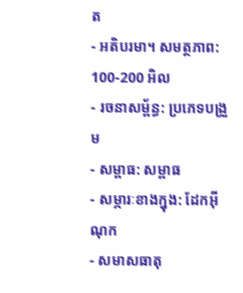ត
- អតិបរមា។ សមត្ថភាព: 100-200 អិល
- រចនាសម្ព័ន្ធ: ប្រភេទបង្រួម
- សម្ពាធ: សម្ពាធ
- សម្ភារៈខាងក្នុង: ដែកអ៊ីណុក
- សមាសធាតុ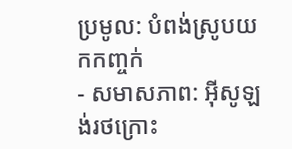ប្រមូល: បំពង់ស្រូបយកកញ្ចក់
- សមាសភាព: អ៊ីសូឡង់រថក្រោះ